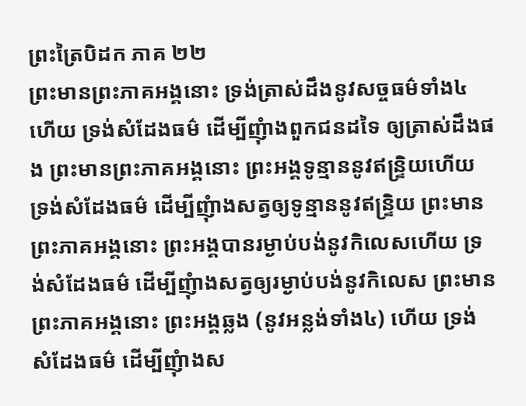ព្រះត្រៃបិដក ភាគ ២២
ព្រះមានព្រះភាគអង្គនោះ ទ្រង់ត្រាស់ដឹងនូវសច្ចធម៌ទាំង៤ហើយ ទ្រង់សំដែងធម៌ ដើម្បីញុំាងពួកជនដទៃ ឲ្យត្រាស់ដឹងផង ព្រះមានព្រះភាគអង្គនោះ ព្រះអង្គទូន្មាននូវឥន្ទ្រិយហើយ ទ្រង់សំដែងធម៌ ដើម្បីញុំាងសត្វឲ្យទូន្មាននូវឥន្ទ្រិយ ព្រះមានព្រះភាគអង្គនោះ ព្រះអង្គបានរម្ងាប់បង់នូវកិលេសហើយ ទ្រង់សំដែងធម៌ ដើម្បីញុំាងសត្វឲ្យរម្ងាប់បង់នូវកិលេស ព្រះមានព្រះភាគអង្គនោះ ព្រះអង្គឆ្លង (នូវអន្លង់ទាំង៤) ហើយ ទ្រង់សំដែងធម៌ ដើម្បីញុំាងស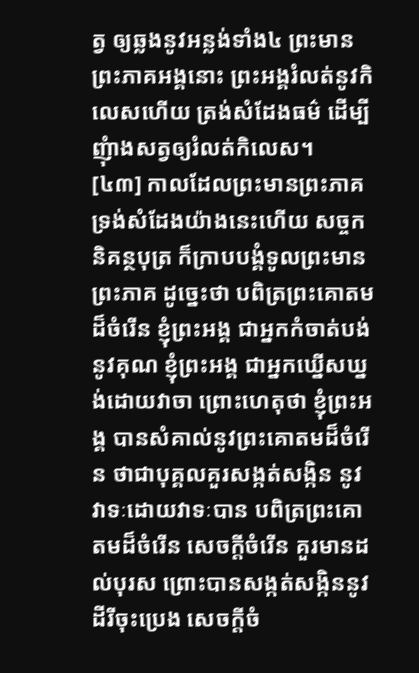ត្វ ឲ្យឆ្លងនូវអន្លង់ទាំង៤ ព្រះមានព្រះភាគអង្គនោះ ព្រះអង្គរំលត់នូវកិលេសហើយ ត្រង់សំដែងធម៌ ដើម្បីញុំាងសត្វឲ្យរំលត់កិលេស។
[៤៣] កាលដែលព្រះមានព្រះភាគ ទ្រង់សំដែងយ៉ាងនេះហើយ សច្ចកនិគន្ថបុត្រ ក៏ក្រាបបង្គំទូលព្រះមានព្រះភាគ ដូច្នេះថា បពិត្រព្រះគោតមដ៏ចំរើន ខ្ញុំព្រះអង្គ ជាអ្នកកំចាត់បង់នូវគុណ ខ្ញុំព្រះអង្គ ជាអ្នកឃ្នើសឃ្នង់ដោយវាចា ព្រោះហេតុថា ខ្ញុំព្រះអង្គ បានសំគាល់នូវព្រះគោតមដ៏ចំរើន ថាជាបុគ្គលគួរសង្កត់សង្កិន នូវវាទៈដោយវាទៈបាន បពិត្រព្រះគោតមដ៏ចំរើន សេចក្តីចំរើន គួរមានដល់បុរស ព្រោះបានសង្កត់សង្កិននូវដីរីចុះប្រេង សេចក្តីចំ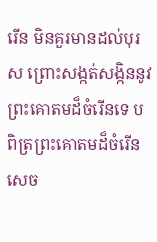រើន មិនគួរមានដល់បុរស ព្រោះសង្កត់សង្កិននូវព្រះគោតមដ៏ចំរើនទេ បពិត្រព្រះគោតមដ៏ចំរើន សេច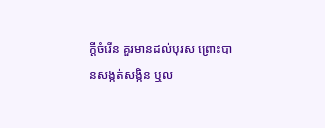ក្តីចំរើន គួរមានដល់បុរស ព្រោះបានសង្កត់សង្កិន ឬល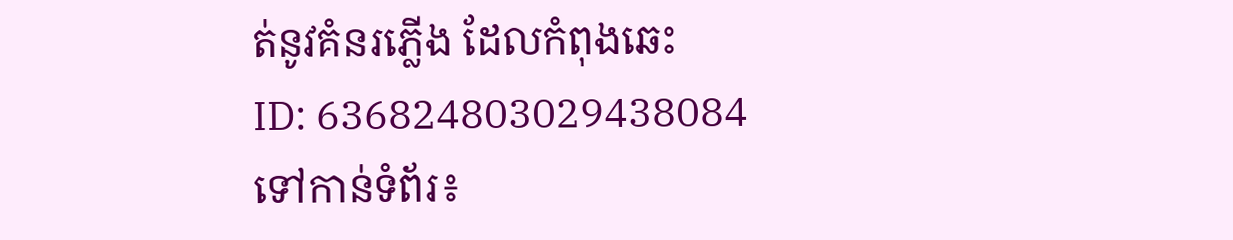ត់នូវគំនរភ្លើង ដែលកំពុងឆេះ
ID: 636824803029438084
ទៅកាន់ទំព័រ៖